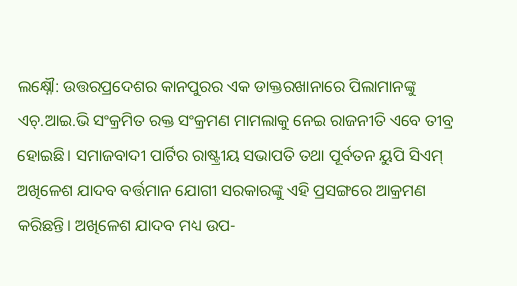ଲକ୍ଷ୍ନୌ: ଉତ୍ତରପ୍ରଦେଶର କାନପୁରର ଏକ ଡାକ୍ତରଖାନାରେ ପିଲାମାନଙ୍କୁ ଏଚ୍.ଆଇ.ଭି ସଂକ୍ରମିତ ରକ୍ତ ସଂକ୍ରମଣ ମାମଲାକୁ ନେଇ ରାଜନୀତି ଏବେ ତୀବ୍ର ହୋଇଛି। ସମାଜବାଦୀ ପାର୍ଟିର ରାଷ୍ଟ୍ରୀୟ ସଭାପତି ତଥା ପୂର୍ବତନ ୟୁପି ସିଏମ୍ ଅଖିଳେଶ ଯାଦବ ବର୍ତ୍ତମାନ ଯୋଗୀ ସରକାରଙ୍କୁ ଏହି ପ୍ରସଙ୍ଗରେ ଆକ୍ରମଣ କରିଛନ୍ତି। ଅଖିଳେଶ ଯାଦବ ମଧ୍ୟ ଉପ-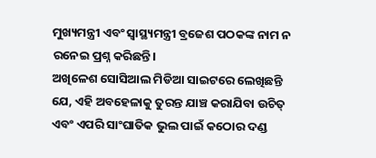ମୁଖ୍ୟମନ୍ତ୍ରୀ ଏବଂ ସ୍ୱାସ୍ଥ୍ୟମନ୍ତ୍ରୀ ବ୍ରଜେଶ ପଠକଙ୍କ ନାମ ନ ରନେଇ ପ୍ରଶ୍ନ କରିଛନ୍ତି।
ଅଖିଳେଶ ସୋସିଆଲ ମିଡିଆ ସାଇଟରେ ଲେଖିଛନ୍ତି ଯେ, ଏହି ଅବହେଳାକୁ ତୁରନ୍ତ ଯାଞ୍ଚ କରାଯିବା ଉଚିତ୍ ଏବଂ ଏପରି ସାଂଘାତିକ ଭୁଲ ପାଇଁ କଠୋର ଦଣ୍ଡ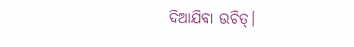ଦିଆଯିବା ଉଚିତ୍।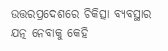ଉତ୍ତରପ୍ରଦେଶରେ ଚିକିତ୍ସା ବ୍ୟବସ୍ଥାର ଯତ୍ନ ନେବାକୁ କେହି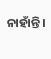ନାହାଁନ୍ତି।